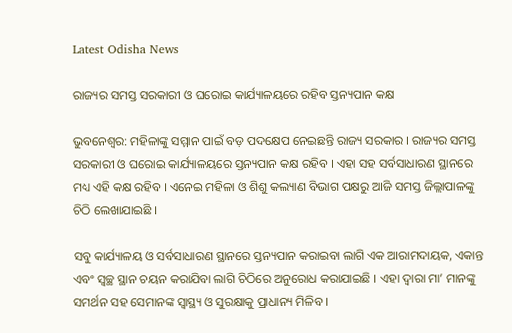Latest Odisha News

ରାଜ୍ୟର ସମସ୍ତ ସରକାରୀ ଓ ଘରୋଇ କାର୍ଯ୍ୟାଳୟରେ ରହିବ ସ୍ତନ୍ୟପାନ କକ୍ଷ

ଭୁବନେଶ୍ବର: ମହିଳାଙ୍କୁ ସମ୍ମାନ ପାଇଁ ବଡ଼ ପଦକ୍ଷେପ ନେଇଛନ୍ତି ରାଜ୍ୟ ସରକାର । ରାଜ୍ୟର ସମସ୍ତ ସରକାରୀ ଓ ଘରୋଇ କାର୍ଯ୍ୟାଳୟରେ ସ୍ତନ୍ୟପାନ କକ୍ଷ ରହିବ । ଏହା ସହ ସର୍ବସାଧାରଣ ସ୍ଥାନରେ ମଧ୍ୟ ଏହି କକ୍ଷ ରହିବ । ଏନେଇ ମହିଳା ଓ ଶିଶୁ କଲ୍ୟାଣ ବିଭାଗ ପକ୍ଷରୁ ଆଜି ସମସ୍ତ ଜିଲ୍ଲାପାଳଙ୍କୁ ଚିଠି ଲେଖାଯାଇଛି ।

ସବୁ କାର୍ଯ୍ୟାଳୟ ଓ ସର୍ବସାଧାରଣ ସ୍ଥାନରେ ସ୍ତନ୍ୟପାନ କରାଇବା ଲାଗି ଏକ ଆରାମଦାୟକ, ଏକାନ୍ତ ଏବଂ ସ୍ବଚ୍ଛ ସ୍ଥାନ ଚୟନ କରାଯିବା ଲାଗି ଚିଠିରେ ଅନୁରୋଧ କରାଯାଇଛି । ଏହା ଦ୍ୱାରା ମା’ ମାନଙ୍କୁ ସମର୍ଥନ ସହ ସେମାନଙ୍କ ସ୍ବାସ୍ଥ୍ୟ ଓ ସୁରକ୍ଷାକୁ ପ୍ରାଧାନ୍ୟ ମିଳିବ ।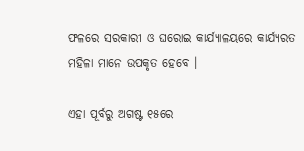ଫଳରେ ସରକାରୀ ଓ ଘରୋଇ କାର୍ଯ୍ୟାଳୟରେ କାର୍ଯ୍ୟରତ ମହିଳା ମାନେ ଉପକୃତ ହେବେ ।

ଏହା ପୂର୍ବରୁ ଅଗଷ୍ଟ ୧୫ରେ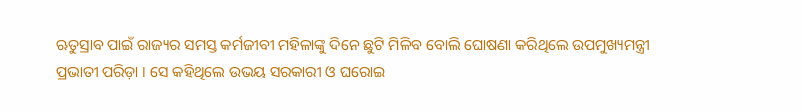ଋତୁସ୍ରାବ ପାଇଁ ରାଜ୍ୟର ସମସ୍ତ କର୍ମଜୀବୀ ମହିଳାଙ୍କୁ ଦିନେ ଛୁଟି ମିଳିବ ବୋଲି ଘୋଷଣା କରିଥିଲେ ଉପମୁଖ୍ୟମନ୍ତ୍ରୀ ପ୍ରଭାତୀ ପରିଡ଼ା । ସେ କହିଥିଲେ ଉଭୟ ସରକାରୀ ଓ ଘରୋଇ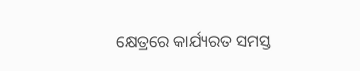କ୍ଷେତ୍ରରେ କାର୍ଯ୍ୟରତ ସମସ୍ତ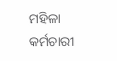ମହିଳା କର୍ମଚାରୀ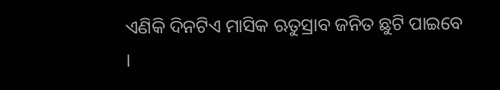ଏଣିକି ଦିନଟିଏ ମାସିକ ଋତୁସ୍ରାବ ଜନିତ ଛୁଟି ପାଇବେ ।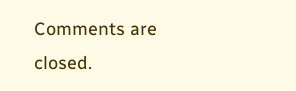Comments are closed.